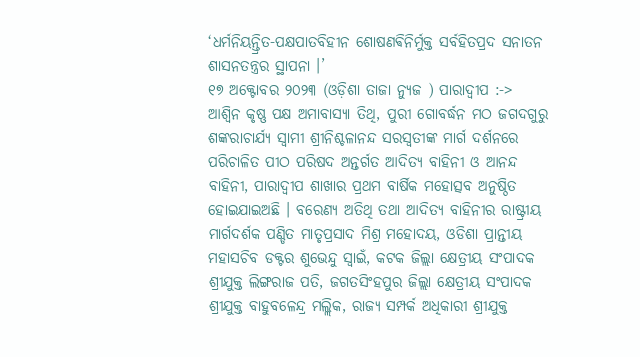‘ଧର୍ମନିୟନ୍ତ୍ରିତ-ପକ୍ଷପାତବିହୀନ ଶୋଷଣଵିନିର୍ମୁକ୍ତ ସର୍ବହିତପ୍ରଦ ସନାତନ ଶାସନତନ୍ତ୍ରର ସ୍ଥାପନା ।’
୧୭ ଅକ୍ଟୋବର ୨୦୨୩ (ଓଡ଼ିଶା ତାଜା ନ୍ୟୁଜ ) ପାରାଦ୍ୱୀପ :-> ଆଶ୍ୱିନ କୃଷ୍ଣ ପକ୍ଷ ଅମାବାସ୍ୟା ତିଥି, ପୁରୀ ଗୋବର୍ଦ୍ଧନ ମଠ ଜଗଦଗୁରୁ ଶଙ୍କରାଚାର୍ଯ୍ୟ ସ୍ବାମୀ ଶ୍ରୀନିଶ୍ଚଳାନନ୍ଦ ସରସ୍ୱତୀଙ୍କ ମାର୍ଗ ଦର୍ଶନରେ ପରିଚାଳିତ ପୀଠ ପରିଷଦ ଅନ୍ତର୍ଗତ ଆଦିତ୍ୟ ବାହିନୀ ଓ ଆନନ୍ଦ ବାହିନୀ, ପାରାଦ୍ୱୀପ ଶାଖାର ପ୍ରଥମ ବାର୍ଷିକ ମହୋତ୍ସବ ଅନୁଷ୍ଠିତ ହୋଇଯାଇଅଛି । ବରେଣ୍ୟ ଅତିଥି ତଥା ଆଦିତ୍ୟ ବାହିନୀର ରାଷ୍ଟ୍ରୀୟ ମାର୍ଗଦର୍ଶକ ପଣ୍ଡିତ ମାତୃପ୍ରସାଦ ମିଶ୍ର ମହୋଦୟ, ଓଡିଶା ପ୍ରାନ୍ତୀୟ ମହାସଚିବ ଡକ୍ଟର ଶୁଭେନ୍ଦୁ ସ୍ୱାଇଁ, କଟକ ଜିଲ୍ଲା କ୍ଷେତ୍ରୀୟ ସଂପାଦକ ଶ୍ରୀଯୁକ୍ତ ଲିଙ୍ଗରାଜ ପତି, ଜଗତସିଂହପୁର ଜିଲ୍ଲା କ୍ଷେତ୍ରୀୟ ସଂପାଦକ ଶ୍ରୀଯୁକ୍ତ ବାହୁବଳେନ୍ଦ୍ର ମଲ୍ଲିକ, ରାଜ୍ୟ ସମ୍ପର୍କ ଅଧିକାରୀ ଶ୍ରୀଯୁକ୍ତ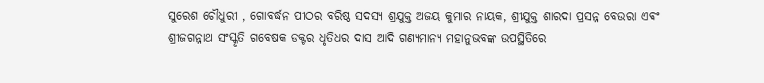ସୁରେଶ ଚୌଧୁରୀ , ଗୋବର୍ଦ୍ଧନ ପୀଠର ବରିଷ୍ଠ ସଦସ୍ୟ ଶ୍ରଯୁକ୍ତ ଅଜୟ କୁମାର ନାୟକ, ଶ୍ରୀଯୁକ୍ତ ଶାରଦା ପ୍ରସନ୍ନ ବେଉରା ଏଵଂ ଶ୍ରୀଜଗନ୍ନାଥ ସଂସ୍କୃତି ଗବେଷକ ଡକ୍ଟର ଧୃତିଧର ଦାସ ଆଦି ଗଣ୍ୟମାନ୍ୟ ମହାନୁଭବଙ୍କ ଉପସ୍ଥିତିରେ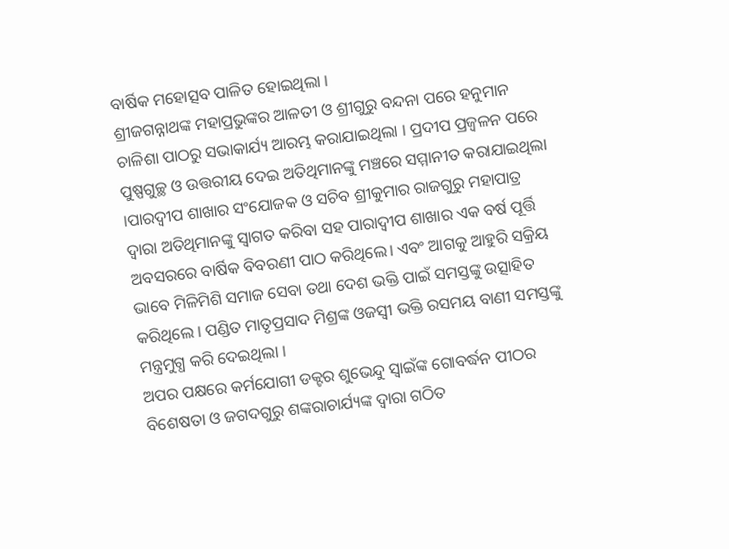ବାର୍ଷିକ ମହୋତ୍ସବ ପାଳିତ ହୋଇଥିଲା ।
ଶ୍ରୀଜଗନ୍ନାଥଙ୍କ ମହାପ୍ରଭୁଙ୍କର ଆଳତୀ ଓ ଶ୍ରୀଗୁରୁ ବନ୍ଦନା ପରେ ହନୁମାନ ଚାଳିଶା ପାଠରୁ ସଭାକାର୍ଯ୍ୟ ଆରମ୍ଭ କରାଯାଇଥିଲା । ପ୍ରଦୀପ ପ୍ରଜ୍ବଳନ ପରେ ପୁଷ୍ପଗୁଚ୍ଛ ଓ ଉତ୍ତରୀୟ ଦେଇ ଅତିଥିମାନଙ୍କୁ ମଞ୍ଚରେ ସମ୍ମାନୀତ କରାଯାଇଥିଲା ।ପାରଦ୍ଵୀପ ଶାଖାର ସଂଯୋଜକ ଓ ସଚିବ ଶ୍ରୀକୁମାର ରାଜଗୁରୁ ମହାପାତ୍ର ଦ୍ଵାରା ଅତିଥିମାନଙ୍କୁ ସ୍ବାଗତ କରିବା ସହ ପାରାଦ୍ଵୀପ ଶାଖାର ଏକ ବର୍ଷ ପୂର୍ତ୍ତି ଅବସରରେ ବାର୍ଷିକ ବିବରଣୀ ପାଠ କରିଥିଲେ। ଏବଂ ଆଗକୁ ଆହୁରି ସକ୍ରିୟ ଭାବେ ମିଳିମିଶି ସମାଜ ସେବା ତଥା ଦେଶ ଭକ୍ତି ପାଇଁ ସମସ୍ତଙ୍କୁ ଉତ୍ସାହିତ କରିଥିଲେ । ପଣ୍ଡିତ ମାତୃପ୍ରସାଦ ମିଶ୍ରଙ୍କ ଓଜସ୍ଵୀ ଭକ୍ତି ରସମୟ ବାଣୀ ସମସ୍ତଙ୍କୁ ମନ୍ତ୍ରମୁଗ୍ଧ କରି ଦେଇଥିଲା ।
ଅପର ପକ୍ଷରେ କର୍ମଯୋଗୀ ଡକ୍ଟର ଶୁଭେନ୍ଦୁ ସ୍ୱାଇଁଙ୍କ ଗୋବର୍ଦ୍ଧନ ପୀଠର ବିଶେଷତା ଓ ଜଗଦଗୁରୁ ଶଙ୍କରାଚାର୍ଯ୍ୟଙ୍କ ଦ୍ଵାରା ଗଠିତ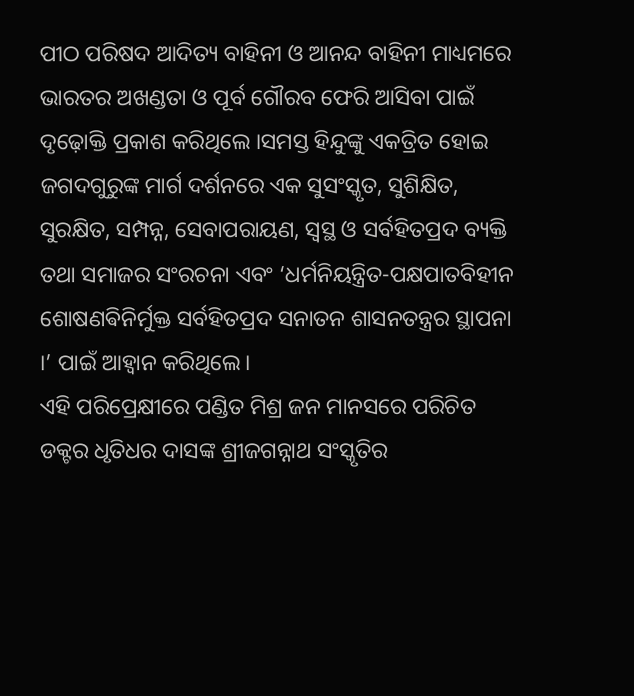ପୀଠ ପରିଷଦ ଆଦିତ୍ୟ ବାହିନୀ ଓ ଆନନ୍ଦ ବାହିନୀ ମାଧ୍ୟମରେ ଭାରତର ଅଖଣ୍ଡତା ଓ ପୂର୍ବ ଗୌରବ ଫେରି ଆସିବା ପାଇଁ ଦୃଢ଼ୋକ୍ତି ପ୍ରକାଶ କରିଥିଲେ ।ସମସ୍ତ ହିନ୍ଦୁଙ୍କୁ ଏକତ୍ରିତ ହୋଇ ଜଗଦଗୁରୁଙ୍କ ମାର୍ଗ ଦର୍ଶନରେ ଏକ ସୁସଂସ୍କୃତ, ସୁଶିକ୍ଷିତ, ସୁରକ୍ଷିତ, ସମ୍ପନ୍ନ, ସେବାପରାୟଣ, ସ୍ଵସ୍ଥ ଓ ସର୍ବହିତପ୍ରଦ ବ୍ୟକ୍ତି ତଥା ସମାଜର ସଂରଚନା ଏବଂ ‘ଧର୍ମନିୟନ୍ତ୍ରିତ-ପକ୍ଷପାତବିହୀନ ଶୋଷଣଵିନିର୍ମୁକ୍ତ ସର୍ବହିତପ୍ରଦ ସନାତନ ଶାସନତନ୍ତ୍ରର ସ୍ଥାପନା ।’ ପାଇଁ ଆହ୍ବାନ କରିଥିଲେ।
ଏହି ପରିପ୍ରେକ୍ଷୀରେ ପଣ୍ଡିତ ମିଶ୍ର ଜନ ମାନସରେ ପରିଚିତ ଡକ୍ଟର ଧୃତିଧର ଦାସଙ୍କ ଶ୍ରୀଜଗନ୍ନାଥ ସଂସ୍କୃତିର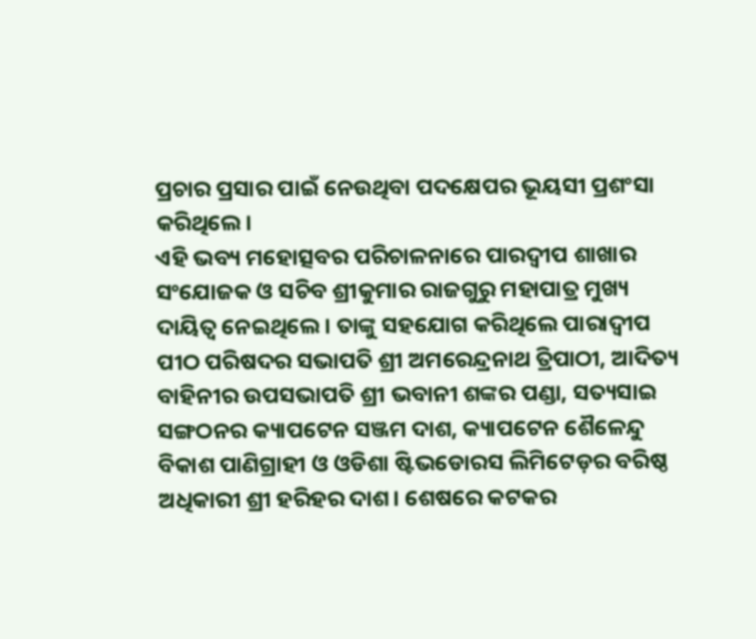ପ୍ରଚାର ପ୍ରସାର ପାଇଁ ନେଉଥିବା ପଦକ୍ଷେପର ଭୂୟସୀ ପ୍ରଶଂସା କରିଥିଲେ।
ଏହି ଭବ୍ୟ ମହୋତ୍ସବର ପରିଚାଳନାରେ ପାରଦ୍ଵୀପ ଶାଖାର ସଂଯୋଜକ ଓ ସଚିବ ଶ୍ରୀକୁମାର ରାଜଗୁରୁ ମହାପାତ୍ର ମୁଖ୍ୟ ଦାୟିତ୍ଵ ନେଇଥିଲେ। ତାଙ୍କୁ ସହଯୋଗ କରିଥିଲେ ପାରାଦ୍ୱୀପ ପୀଠ ପରିଷଦର ସଭାପତି ଶ୍ରୀ ଅମରେନ୍ଦ୍ରନାଥ ତ୍ରିପାଠୀ, ଆଦିତ୍ୟ ବାହିନୀର ଉପସଭାପତି ଶ୍ରୀ ଭବାନୀ ଶଙ୍କର ପଣ୍ଡା, ସତ୍ୟସାଇ ସଙ୍ଗଠନର କ୍ୟାପଟେନ ସଞ୍ଜମ ଦାଶ, କ୍ୟାପଟେନ ଶୈଳେନ୍ଦୁ ବିକାଶ ପାଣିଗ୍ରାହୀ ଓ ଓଡିଶା ଷ୍ଟିଭଡୋରସ ଲିମିଟେଡ଼ର ବରିଷ୍ଠ ଅଧିକାରୀ ଶ୍ରୀ ହରିହର ଦାଶ। ଶେଷରେ କଟକର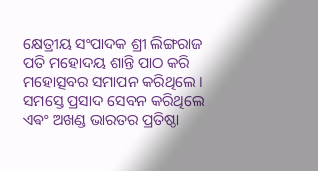କ୍ଷେତ୍ରୀୟ ସଂପାଦକ ଶ୍ରୀ ଲିଙ୍ଗରାଜ ପତି ମହୋଦୟ ଶାନ୍ତି ପାଠ କରି ମହୋତ୍ସବର ସମାପନ କରିଥିଲେ । ସମସ୍ତେ ପ୍ରସାଦ ସେବନ କରିଥିଲେ ଏଵଂ ଅଖଣ୍ଡ ଭାରତର ପ୍ରତିଷ୍ଠା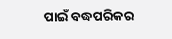ପାଇଁ ବଦ୍ଧପରିକର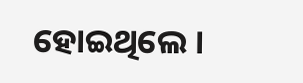ହୋଇଥିଲେ ।